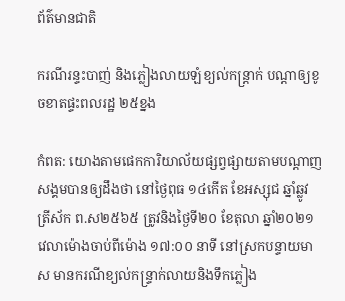ព័ត៌មានជាតិ

ករណីរន្ទះបាញ់ និងភ្លៀងលាយឡំខ្យល់កន្ត្រាក់ បណ្ដាឲ្យខូចខាតផ្ទះពលរដ្ឋ ២៥ខ្នង

កំពត: យោងតាមផេកការិយាល័យផ្សព្វផ្សាយតាមបណ្តាញសង្គមបានឲ្យដឹងថា នៅថ្ងៃពុធ ១៤កើត ខែអស្សុជ ឆ្នាំឆ្លូវ ត្រីស័ក ព.ស២៥៦៥ ត្រូវនិងថ្ងៃទី២០ ខែតុលា ឆ្នាំ២០២១ វេលាម៉ោងចាប់ពីម៉ោង ១៧:០០ នាទី នៅស្រកបន្ទាយមាស មានករណីខ្យល់កន្ទ្រាក់លាយនិងទឹកភ្លៀង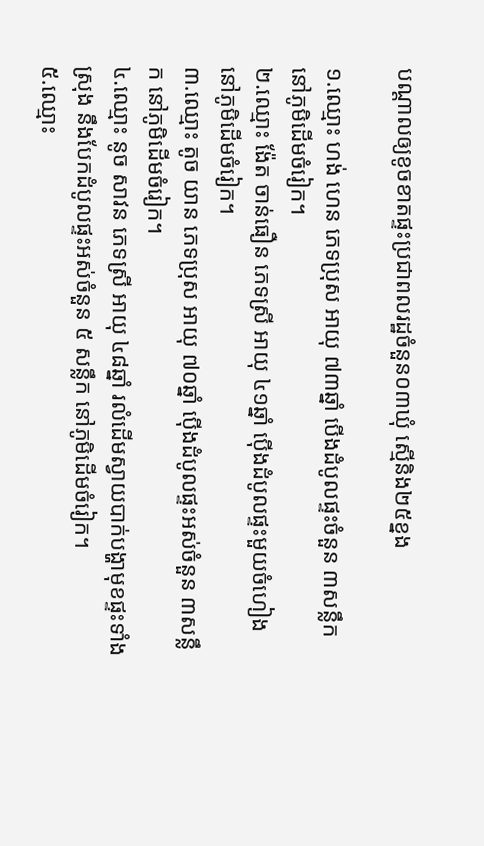បណ្ដាលឲ្យខូចខាតផ្ទះប្រជាពលរដ្ឋចំនួន០៣ឃុំ ស្មើនិង២៥ខ្នង

១.ឈ្មោះ ហង់ ហេន ភេទប្រុស អាយុ ៧៣ឆ្នាំ បើងដំបូលផ្ទះចំនួន ៣សន្លឹក នៅភូមិដើមចំរៀក។
២.ឈ្មោះ ង៉ែត ចាន់ធឿន ភេទស្រី អាយុ ៤១ឆ្នាំ ប៉ើងដំបូលផ្ទះមួយចំហៀង នៅភូមិដើមចំរៀក។
៣.ឈ្មោះ តូច យាន ភេទប្រុស អាយុ ៧០ឆ្នាំ ប៉ើងដំបូលផ្ទះអស់ចំនួន ៣សន្លឹក នៅភូមិដើមចំរៀក។
៤.ឈ្មោះ នូច សាវន ភេទស្រី អាយុ ៤៨ឆ្នាំ រលំដើមស្វាយបាក់បង្ហាមុខផ្ទះទាំងស្រុង នឹងបែកដំបូលផ្ទះអស់ចំនួន ៥ សន្លឹក នៅភូមិដើមចំរៀក។
៥.ឈ្មោះ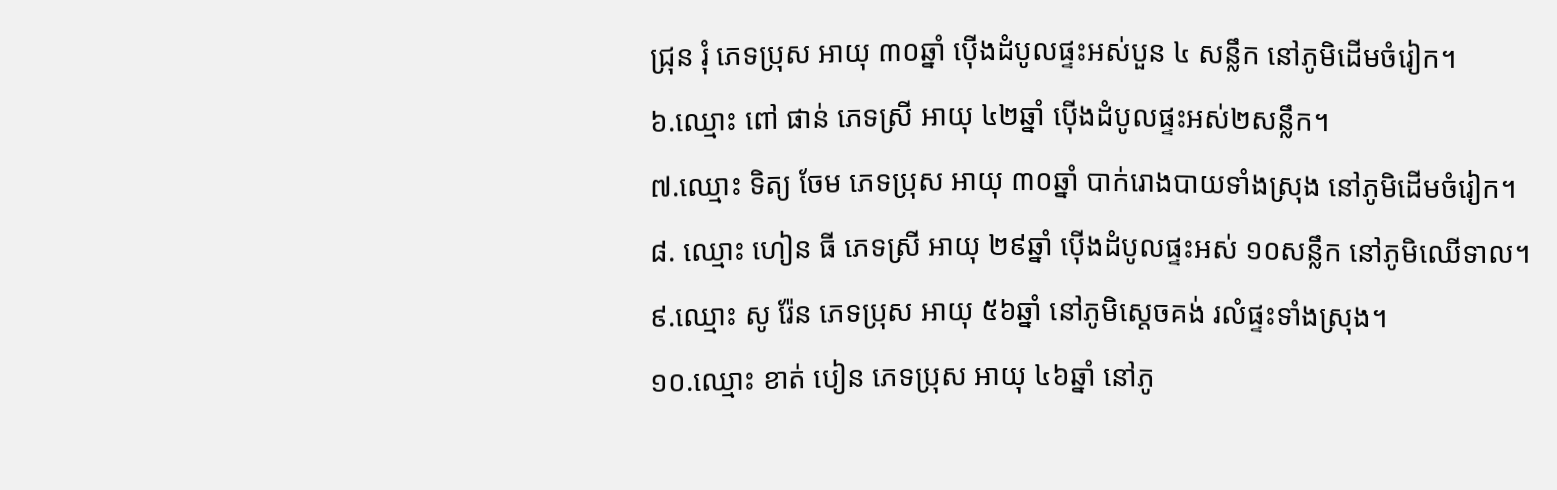ជ្រុន រុំ ភេទប្រុស អាយុ ៣០ឆ្នាំ ប៉ើងដំបូលផ្ទះអស់បួន ៤ សន្លឹក នៅភូមិដើមចំរៀក។
៦.ឈ្មោះ ពៅ ផាន់ ភេទស្រី អាយុ ៤២ឆ្នាំ ប៉ើងដំបូលផ្ទះអស់២សន្លឹក។
៧.ឈ្មោះ ទិត្យ ចែម ភេទប្រុស អាយុ ៣០ឆ្នាំ បាក់រោងបាយទាំងស្រុង នៅភូមិដើមចំរៀក។
៨. ឈ្មោះ ហៀន ធី ភេទស្រី អាយុ ២៩ឆ្នាំ ប៉ើងដំបូលផ្ទះអស់ ១០សន្លឹក នៅភូមិឈើទាល។
៩.ឈ្មោះ សូ រ៉ែន ភេទប្រុស អាយុ ៥៦ឆ្នាំ នៅភូមិស្តេចគង់ រលំផ្ទះទាំងស្រុង។
១០.ឈ្មោះ ខាត់ បៀន ភេទប្រុស អាយុ ៤៦ឆ្នាំ នៅភូ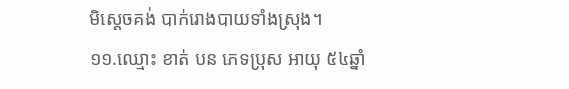មិស្តេចគង់ បាក់រោងបាយទាំងស្រុង។
១១.ឈ្មោះ ខាត់ បន ភេទប្រុស អាយុ ៥៤ឆ្នាំ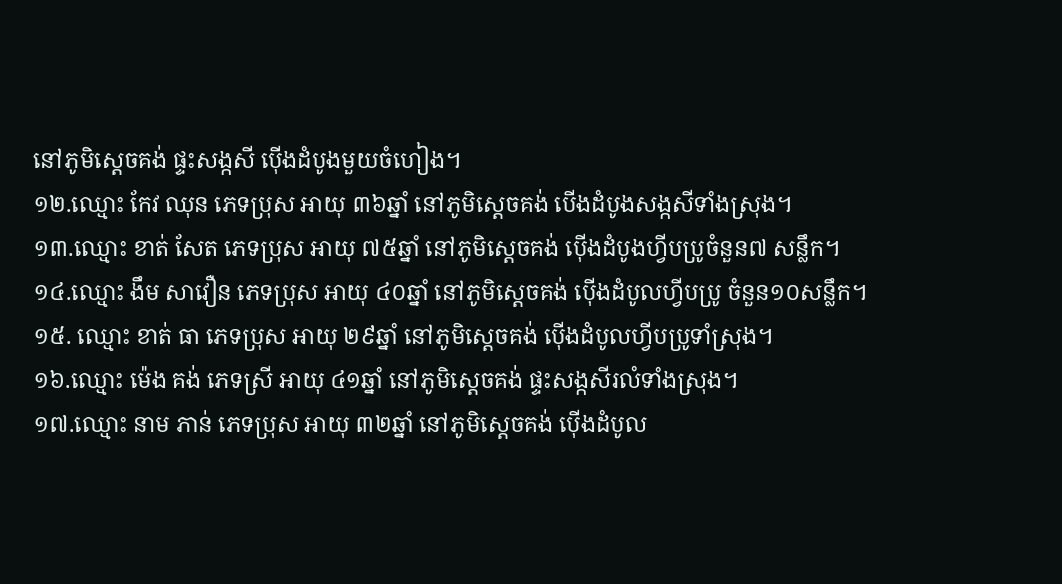នៅភូមិស្តេចគង់ ផ្ទះសង្កសី ប៉ើងដំបូងមួយចំហៀង។
១២.ឈ្មោះ កែវ ឈុន ភេទប្រុស អាយុ ៣៦ឆ្នាំ នៅភូមិស្តេចគង់ បើងដំបូងសង្កសីទាំងស្រុង។
១៣.ឈ្មោះ ខាត់ សែត ភេទប្រុស អាយុ ៧៥ឆ្នាំ នៅភូមិស្តេចគង់ ប៉ើងដំបូងហ្វីបប្រូចំនួន៧ សន្លឹក។
១៤.ឈ្មោះ ងឹម សាវឿន ភេទប្រុស អាយុ ៤០ឆ្នាំ នៅភូមិស្តេចគង់ ប៉ើងដំបូលហ្វីបប្រូ ចំនួន១០សន្លឹក។
១៥. ឈ្មោះ ខាត់ ធា ភេទប្រុស អាយុ ២៩ឆ្នាំ នៅភូមិស្តេចគង់ ប៉ើងដំបូលហ្វីបប្រូទាំស្រុង។
១៦.ឈ្មោះ ម៉េង គង់ ភេទស្រី អាយុ ៤១ឆ្នាំ នៅភូមិស្តេចគង់ ផ្ទះសង្កសីរលំទាំងស្រុង។
១៧.ឈ្មោះ នាម ភាន់ ភេទប្រុស អាយុ ៣២ឆ្នាំ នៅភូមិស្តេចគង់ ប៉ើងដំបូល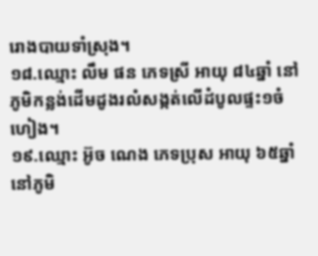រោងបាយទាំស្រុង។
១៨.ឈ្មោះ លឹម ផន ភេទស្រី អាយុ ៨៤ឆ្នាំ នៅភូមិកន្លង់ដើមដូងរលំសង្កត់លើដំបូលផ្ទះ១ចំហៀង។
១៩.ឈ្មោះ អ៊ូច ណេង ភេទប្រុស អាយុ ៦៥ឆ្នាំ នៅភូមិ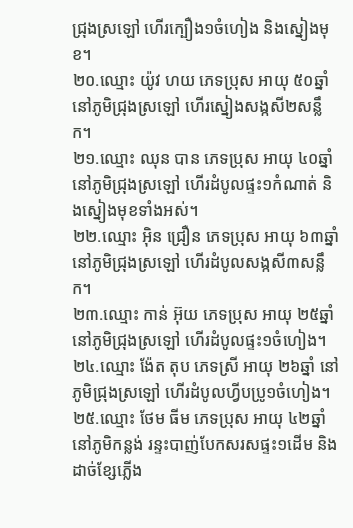ជ្រុងស្រឡៅ ហើរក្បឿង១ចំហៀង និងស្នៀងមុខ។
២០.ឈ្មោះ យ៉ូវ ហយ ភេទប្រុស អាយុ ៥០ឆ្នាំ នៅភូមិជ្រុងស្រឡៅ ហើរស្នៀងសង្កសី២សន្លឹក។
២១.ឈ្មោះ ឈុន បាន ភេទប្រុស អាយុ ៤០ឆ្នាំ នៅភូមិជ្រុងស្រឡៅ ហើរដំបូលផ្ទះ១កំណាត់ និងស្នៀងមុខទាំងអស់។
២២.ឈ្មោះ អុិន ជ្រឿន ភេទប្រុស អាយុ ៦៣ឆ្នាំ នៅភូមិជ្រុងស្រឡៅ ហើរដំបូលសង្កសី៣សន្លឹក។
២៣.ឈ្មោះ កាន់ អ៊ុយ ភេទប្រុស អាយុ ២៥ឆ្នាំ នៅភូមិជ្រុងស្រឡៅ ហើរដំបូលផ្ទះ១ចំហៀង។
២៤.ឈ្មោះ ង៉ែត តុប ភេទស្រី អាយុ ២៦ឆ្នាំ នៅភូមិជ្រុងស្រឡៅ ហើរដំបូលហ្វីបប្រូ១ចំហៀង។
២៥.ឈ្មោះ ថែម ធីម ភេទប្រុស អាយុ ៤២ឆ្នាំ នៅភូមិកន្លង់ រន្ទះបាញ់បែកសរសផ្ទះ១ដើម និងដាច់ខ្សែភ្លើង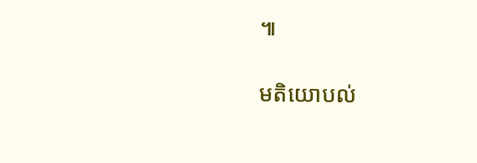៕

មតិយោបល់